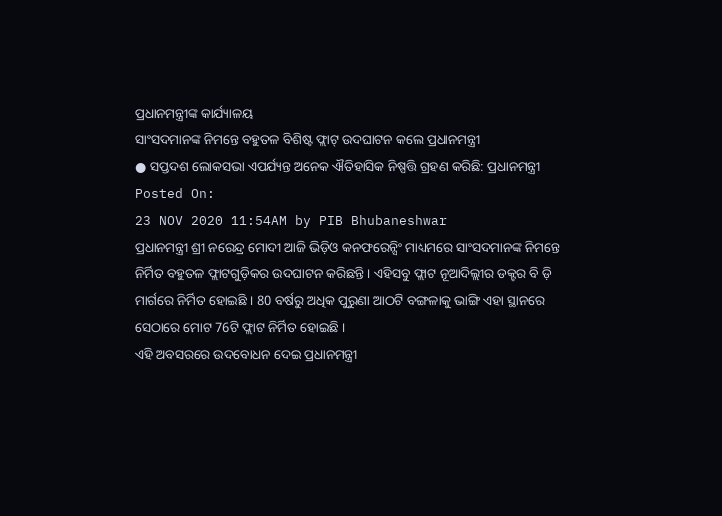ପ୍ରଧାନମନ୍ତ୍ରୀଙ୍କ କାର୍ଯ୍ୟାଳୟ
ସାଂସଦମାନଙ୍କ ନିମନ୍ତେ ବହୁତଳ ବିଶିଷ୍ଟ ଫ୍ଲାଟ୍ ଉଦଘାଟନ କଲେ ପ୍ରଧାନମନ୍ତ୍ରୀ
● ସପ୍ତଦଶ ଲୋକସଭା ଏପର୍ଯ୍ୟନ୍ତ ଅନେକ ଐତିହାସିକ ନିଷ୍ପତ୍ତି ଗ୍ରହଣ କରିଛି: ପ୍ରଧାନମନ୍ତ୍ରୀ
Posted On:
23 NOV 2020 11:54AM by PIB Bhubaneshwar
ପ୍ରଧାନମନ୍ତ୍ରୀ ଶ୍ରୀ ନରେନ୍ଦ୍ର ମୋଦୀ ଆଜି ଭିଡ଼ିଓ କନଫରେନ୍ସିଂ ମାଧ୍ୟମରେ ସାଂସଦମାନଙ୍କ ନିମନ୍ତେ ନିର୍ମିତ ବହୁତଳ ଫ୍ଲାଟଗୁଡ଼ିକର ଉଦଘାଟନ କରିଛନ୍ତି । ଏହିସବୁ ଫ୍ଲାଟ ନୂଆଦିଲ୍ଲୀର ଡକ୍ଟର ବି ଡ଼ି ମାର୍ଗରେ ନିର୍ମିତ ହୋଇଛି । 80 ବର୍ଷରୁ ଅଧିକ ପୁରୁଣା ଆଠଟି ବଙ୍ଗଳାକୁ ଭାଙ୍ଗି ଏହା ସ୍ଥାନରେ ସେଠାରେ ମୋଟ 76ଟି ଫ୍ଲାଟ ନିର୍ମିତ ହୋଇଛି ।
ଏହି ଅବସରରେ ଉଦବୋଧନ ଦେଇ ପ୍ରଧାନମନ୍ତ୍ରୀ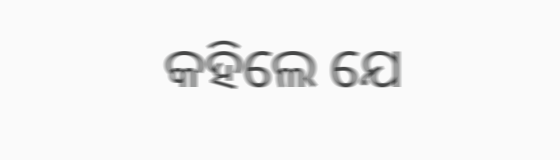କହିଲେ ଯେ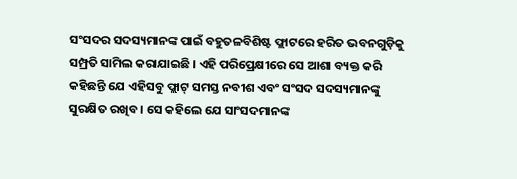ସଂସଦର ସଦସ୍ୟମାନଙ୍କ ପାଇଁ ବହୁତଳବିଶିଷ୍ଟ ଫ୍ଲାଟରେ ହରିତ ଭବନଗୁଡ଼ିକୁ ସମ୍ପ୍ରତି ସାମିଲ କରାଯାଇଛି । ଏହି ପରିପ୍ରେକ୍ଷୀରେ ସେ ଆଶା ବ୍ୟକ୍ତ କରି କହିଛନ୍ତି ଯେ ଏହିସବୁ ଫ୍ଲାଟ୍ ସମସ୍ତ ନବୀଶ ଏବଂ ସଂସଦ ସଦସ୍ୟମାନଙ୍କୁ ସୁରକ୍ଷିତ ରଖିବ । ସେ କହିଲେ ଯେ ସାଂସଦମାନଙ୍କ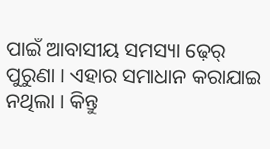ପାଇଁ ଆବାସୀୟ ସମସ୍ୟା ଢ଼େର୍ ପୁରୁଣା । ଏହାର ସମାଧାନ କରାଯାଇ ନଥିଲା । କିନ୍ତୁ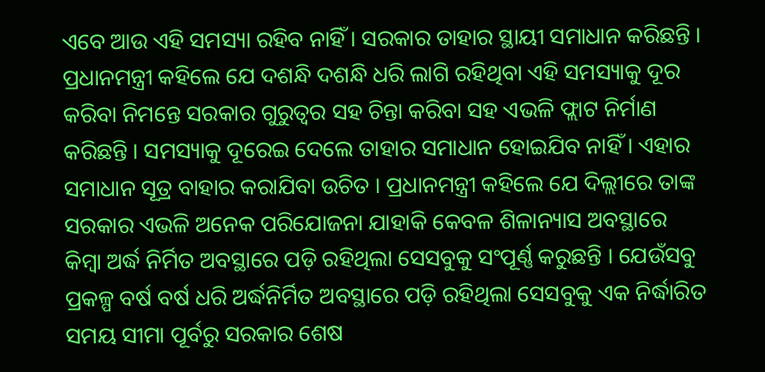ଏବେ ଆଉ ଏହି ସମସ୍ୟା ରହିବ ନାହିଁ । ସରକାର ତାହାର ସ୍ଥାୟୀ ସମାଧାନ କରିଛନ୍ତି । ପ୍ରଧାନମନ୍ତ୍ରୀ କହିଲେ ଯେ ଦଶନ୍ଧି ଦଶନ୍ଧି ଧରି ଲାଗି ରହିଥିବା ଏହି ସମସ୍ୟାକୁ ଦୂର କରିବା ନିମନ୍ତେ ସରକାର ଗୁରୁତ୍ୱର ସହ ଚିନ୍ତା କରିବା ସହ ଏଭଳି ଫ୍ଲାଟ ନିର୍ମାଣ କରିଛନ୍ତି । ସମସ୍ୟାକୁ ଦୂରେଇ ଦେଲେ ତାହାର ସମାଧାନ ହୋଇଯିବ ନାହିଁ । ଏହାର ସମାଧାନ ସୂତ୍ର ବାହାର କରାଯିବା ଉଚିତ । ପ୍ରଧାନମନ୍ତ୍ରୀ କହିଲେ ଯେ ଦିଲ୍ଲୀରେ ତାଙ୍କ ସରକାର ଏଭଳି ଅନେକ ପରିଯୋଜନା ଯାହାକି କେବଳ ଶିଳାନ୍ୟାସ ଅବସ୍ଥାରେ କିମ୍ବା ଅର୍ଦ୍ଧ ନିର୍ମିତ ଅବସ୍ଥାରେ ପଡ଼ି ରହିଥିଲା ସେସବୁକୁ ସଂପୂର୍ଣ୍ଣ କରୁଛନ୍ତି । ଯେଉଁସବୁ ପ୍ରକଳ୍ପ ବର୍ଷ ବର୍ଷ ଧରି ଅର୍ଦ୍ଧନିର୍ମିତ ଅବସ୍ଥାରେ ପଡ଼ି ରହିଥିଲା ସେସବୁକୁ ଏକ ନିର୍ଦ୍ଧାରିତ ସମୟ ସୀମା ପୂର୍ବରୁ ସରକାର ଶେଷ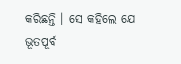କରିଛନ୍ତି । ସେ କହିଲେ ଯେ ଭୂତପୂର୍ବ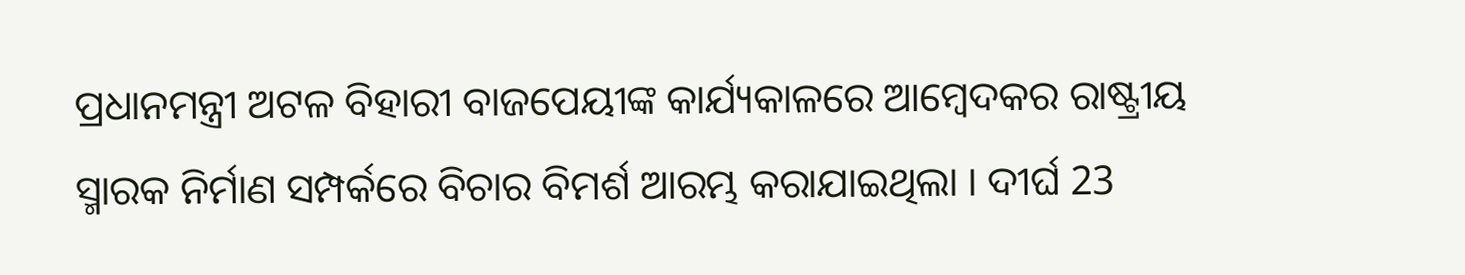ପ୍ରଧାନମନ୍ତ୍ରୀ ଅଟଳ ବିହାରୀ ବାଜପେୟୀଙ୍କ କାର୍ଯ୍ୟକାଳରେ ଆମ୍ବେଦକର ରାଷ୍ଟ୍ରୀୟ ସ୍ମାରକ ନିର୍ମାଣ ସମ୍ପର୍କରେ ବିଚାର ବିମର୍ଶ ଆରମ୍ଭ କରାଯାଇଥିଲା । ଦୀର୍ଘ 23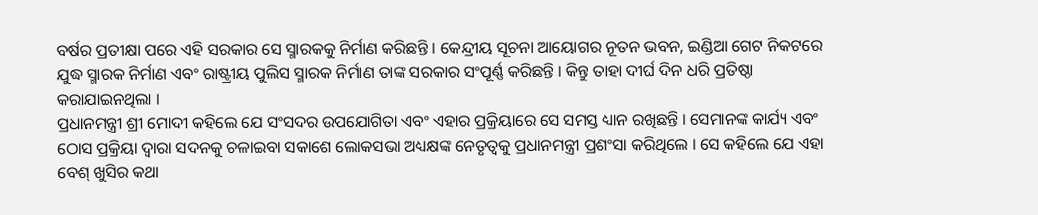ବର୍ଷର ପ୍ରତୀକ୍ଷା ପରେ ଏହି ସରକାର ସେ ସ୍ମାରକକୁ ନିର୍ମାଣ କରିଛନ୍ତି । କେନ୍ଦ୍ରୀୟ ସୂଚନା ଆୟୋଗର ନୂତନ ଭବନ, ଇଣ୍ଡିଆ ଗେଟ ନିକଟରେ ଯୁଦ୍ଧ ସ୍ମାରକ ନିର୍ମାଣ ଏବଂ ରାଷ୍ଟ୍ରୀୟ ପୁଲିସ ସ୍ମାରକ ନିର୍ମାଣ ତାଙ୍କ ସରକାର ସଂପୂର୍ଣ୍ଣ କରିଛନ୍ତି । କିନ୍ତୁ ତାହା ଦୀର୍ଘ ଦିନ ଧରି ପ୍ରତିଷ୍ଠା କରାଯାଇନଥିଲା ।
ପ୍ରଧାନମନ୍ତ୍ରୀ ଶ୍ରୀ ମୋଦୀ କହିଲେ ଯେ ସଂସଦର ଉପଯୋଗିତା ଏବଂ ଏହାର ପ୍ରକ୍ରିୟାରେ ସେ ସମସ୍ତ ଧ୍ୟାନ ରଖିଛନ୍ତି । ସେମାନଙ୍କ କାର୍ଯ୍ୟ ଏବଂ ଠୋସ ପ୍ରକ୍ରିୟା ଦ୍ୱାରା ସଦନକୁ ଚଳାଇବା ସକାଶେ ଲୋକସଭା ଅଧ୍ୟକ୍ଷଙ୍କ ନେତୃତ୍ୱକୁ ପ୍ରଧାନମନ୍ତ୍ରୀ ପ୍ରଶଂସା କରିଥିଲେ । ସେ କହିଲେ ଯେ ଏହା ବେଶ୍ ଖୁସିର କଥା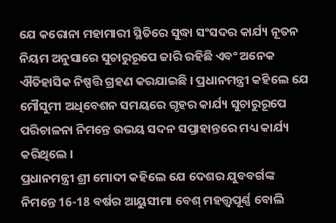ଯେ କରୋନା ମହାମାରୀ ସ୍ଥିତିରେ ସୁଦ୍ଧା ସଂସଦର କାର୍ଯ୍ୟ ନୂତନ ନିୟମ ଅନୁସାରେ ସୁଚାରୁରୂପେ ଜାରି ରହିଛି ଏବଂ ଅନେକ ଐତିହାସିକ ନିଷ୍ପତ୍ତି ଗ୍ରହଣ କରଯାଇଛି । ପ୍ରଧାନମନ୍ତ୍ରୀ କହିଲେ ଯେ ମୌସୁମୀ ଅଧିବେଶନ ସମୟରେ ଗୃହର କାର୍ଯ୍ୟ ସୁଚାରୁରୂପେ ପରିଚାଳନା ନିମନ୍ତେ ଉଭୟ ସଦନ ସପ୍ତାହାନ୍ତରେ ମଧ୍ୟ କାର୍ଯ୍ୟ କରିଥିଲେ ।
ପ୍ରଧାନମନ୍ତ୍ରୀ ଶ୍ରୀ ମୋଦୀ କହିଲେ ଯେ ଦେଶର ଯୁବବର୍ଗଙ୍କ ନିମନ୍ତେ 16-18 ବର୍ଷର ଆୟୁସୀମା ବେଶ୍ ମହତ୍ତ୍ୱପୂର୍ଣ୍ଣ ବୋଲି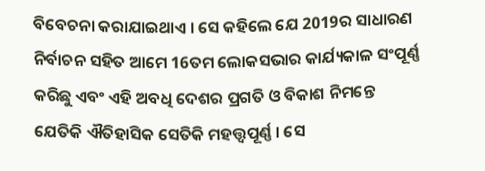ବିବେଚନା କରାଯାଇଥାଏ । ସେ କହିଲେ ଯେ 2019ର ସାଧାରଣ ନିର୍ବାଚନ ସହିତ ଆମେ 16ତମ ଲୋକସଭାର କାର୍ଯ୍ୟକାଳ ସଂପୂର୍ଣ୍ଣ କରିଛୁ ଏବଂ ଏହି ଅବଧି ଦେଶର ପ୍ରଗତି ଓ ବିକାଶ ନିମନ୍ତେ ଯେତିକି ଐତିହାସିକ ସେତିକି ମହତ୍ତ୍ୱପୂର୍ଣ୍ଣ । ସେ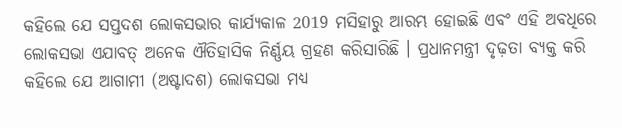କହିଲେ ଯେ ସପ୍ତଦଶ ଲୋକସଭାର କାର୍ଯ୍ୟକାଳ 2019 ମସିହାରୁ ଆରମ୍ଭ ହୋଇଛି ଏବଂ ଏହି ଅବଧିରେ ଲୋକସଭା ଏଯାବତ୍ ଅନେକ ଐତିହାସିକ ନିର୍ଣ୍ଣୟ ଗ୍ରହଣ କରିସାରିଛି । ପ୍ରଧାନମନ୍ତ୍ରୀ ଦୃଢ଼ତା ବ୍ୟକ୍ତ କରି କହିଲେ ଯେ ଆଗାମୀ (ଅଷ୍ଟାଦଶ) ଲୋକସଭା ମଧ୍ୟ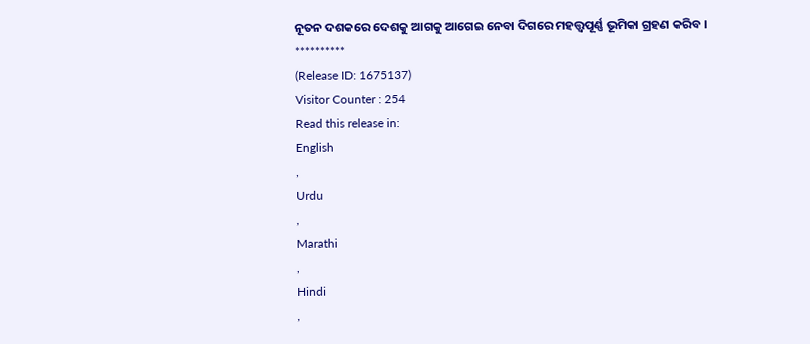ନୂତନ ଦଶକରେ ଦେଶକୁ ଆଗକୁ ଆଗେଇ ନେବା ଦିଗରେ ମହତ୍ତ୍ୱପୂର୍ଣ୍ଣ ଭୂମିକା ଗ୍ରହଣ କରିବ ।
**********
(Release ID: 1675137)
Visitor Counter : 254
Read this release in:
English
,
Urdu
,
Marathi
,
Hindi
,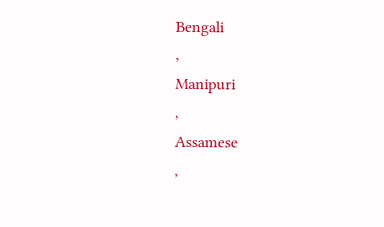Bengali
,
Manipuri
,
Assamese
,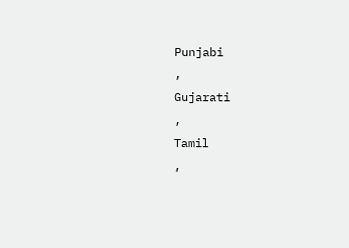Punjabi
,
Gujarati
,
Tamil
,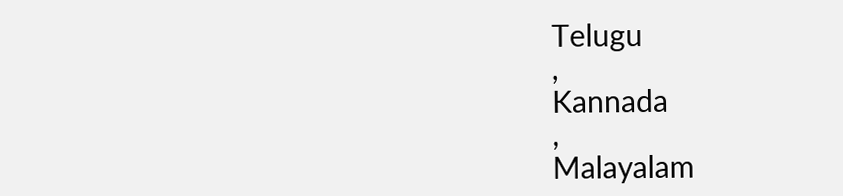Telugu
,
Kannada
,
Malayalam